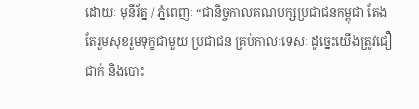ដោយៈ មុនីរ័ត្ន / ភ្នំពេញៈ “ជានិច្ចកាលគណបក្សប្រជាជនកម្ពុជា តែងតែរួមសុខរួមទុក្ខជាមួយ ប្រជាជន គ្រប់កាលៈទេសៈ ដូច្នេះយើងត្រូវជឿជាក់ និងបោះ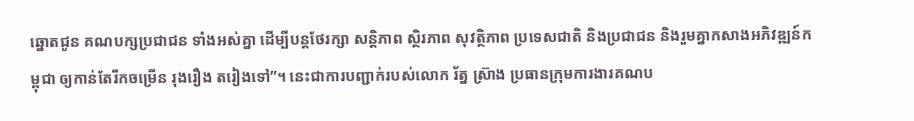ឆ្នោតជូន គណបក្សប្រជាជន ទាំងអស់គ្នា ដើម្បីបន្តថែរក្សា សន្តិភាព ស្ថិរភាព សុវត្ថិភាព ប្រទេសជាតិ និងប្រជាជន និងរួមគ្នាកសាងអភិវឌ្ឍន៍កម្ពុជា ឲ្យកាន់តែរីកចម្រើន រុងរឿង តរៀងទៅ”។ នេះជាការបញ្ជាក់របស់លោក រ័ត្ន ស្រ៊ាង ប្រធានក្រុមការងារគណប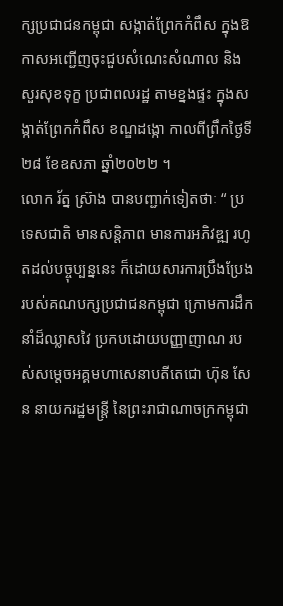ក្សប្រជាជនកម្ពុជា សង្កាត់ព្រែកកំពឹស ក្នុងឱកាសអញ្ជើញចុះជួបសំណេះសំណាល និងសួរសុខទុក្ខ ប្រជាពលរដ្ឋ តាមខ្នងផ្ទះ ក្នុងសង្កាត់ព្រែកកំពឹស ខណ្ឌដង្កោ កាលពីព្រឹកថ្ងៃទី២៨ ខែឧសភា ឆ្នាំ២០២២ ។
លោក រ័ត្ន ស្រ៊ាង បានបញ្ជាក់ទៀតថាៈ “ ប្រទេសជាតិ មានសន្តិភាព មានការអភិវឌ្ឍ រហូតដល់បច្ចុប្បន្ននេះ ក៏ដោយសារការប្រឹងប្រែងរបស់គណបក្សប្រជាជនកម្ពុជា ក្រោមការដឹកនាំដ៏ឈ្លាសវៃ ប្រកបដោយបញ្ញាញាណ របស់សម្តេចអគ្គមហាសេនាបតីតេជោ ហ៊ុន សែន នាយករដ្ឋមន្ត្រី នៃព្រះរាជាណាចក្រកម្ពុជា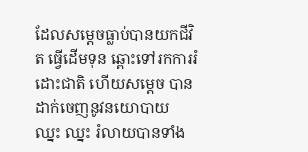ដែលសម្តេចធ្លាប់បានយកជីវិត ធ្វើដើមទុន ឆ្ពោះទៅរកការរំដោះជាតិ ហើយសម្តេច បានដាក់ចេញនូវនយោបាយ ឈ្នះ ឈ្នះ រំលាយបានទាំង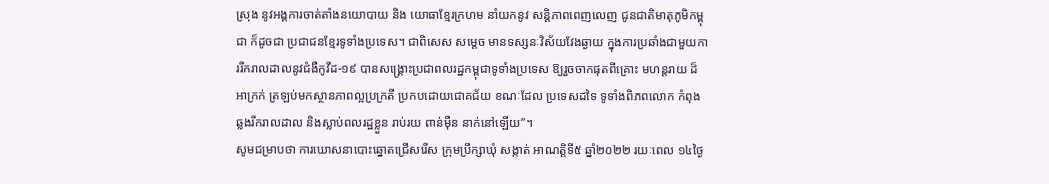ស្រុង នូវអង្គការចាត់តាំងនយោបាយ និង យោធាខ្មែរក្រហម នាំយកនូវ សន្តិភាពពេញលេញ ជូនជាតិមាតុភូមិកម្ពុជា ក៏ដូចជា ប្រជាជនខ្មែរទូទាំងប្រទេស។ ជាពិសេស សម្តេច មានទស្សនៈវិស័យវែងឆ្ងាយ ក្នុងការប្រឆាំងជាមួយការរីករាលដាលនូវជំងឺកូវីដ-១៩ បានសង្គ្រោះប្រជាពលរដ្ឋកម្ពុជាទូទាំងប្រទេស ឱ្យរួចចាកផុតពីគ្រោះ មហន្តរាយ ដ៏អាក្រក់ ត្រឡប់មកស្ថានភាពល្អប្រក្រតី ប្រកបដោយជោគជ័យ ខណៈដែល ប្រទេសដទៃ ទូទាំងពិភពលោក កំពុងឆ្លងរីករាលដាល និងស្លាប់ពលរដ្ឋខ្លួន រាប់រយ ពាន់ម៉ឺន នាក់នៅឡើយ”។
សូមជម្រាបថា ការឃោសនាបោះឆ្នោតជ្រើសរើស ក្រុមប្រឹក្សាឃុំ សង្កាត់ អាណត្តិទី៥ ឆ្នាំ២០២២ រយៈពេល ១៤ថ្ងៃ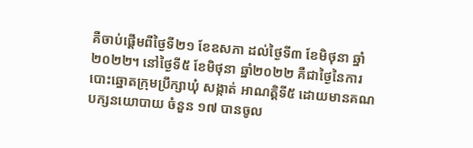គឺចាប់ផ្តើមពីថ្ងៃទី២១ ខែឧសភា ដល់ថ្ងៃទី៣ ខែមិថុនា ឆ្នាំ២០២២។ នៅថ្ងៃទី៥ ខែមិថុនា ឆ្នាំ២០២២ គឺជាថ្ងៃនៃការបោះឆ្នោតក្រុមប្រឹក្សាឃុំ សង្កាត់ អាណត្តិទី៥ ដោយមានគណបក្សនយោបាយ ចំនួន ១៧ បានចូល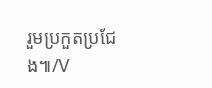រួមប្រកួតប្រជែង៕/V